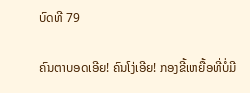ບົດທີ 79

ຄົນຕາບອດເອີຍ! ຄົນໂງ່ເອີຍ! ກອງຂີ້ເຫຍື້ອທີ່ບໍ່ມີ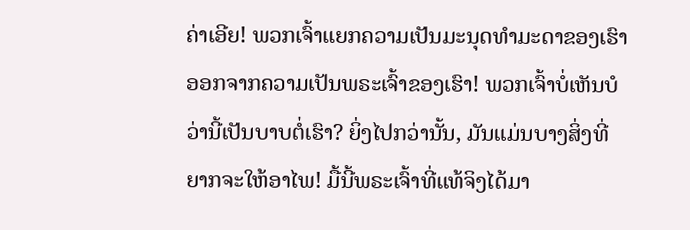ຄ່າເອີຍ! ພວກເຈົ້າແຍກຄວາມເປັນມະນຸດທຳມະດາຂອງເຮົາອອກຈາກຄວາມເປັນພຣະເຈົ້າຂອງເຮົາ! ພວກເຈົ້າບໍ່ເຫັນບໍວ່ານີ້ເປັນບາບຕໍ່ເຮົາ? ຍິ່ງໄປກວ່ານັ້ນ, ມັນແມ່ນບາງສິ່ງທີ່ຍາກຈະໃຫ້ອາໄພ! ມື້ນີ້ພຣະເຈົ້າທີ່ແທ້ຈິງໄດ້ມາ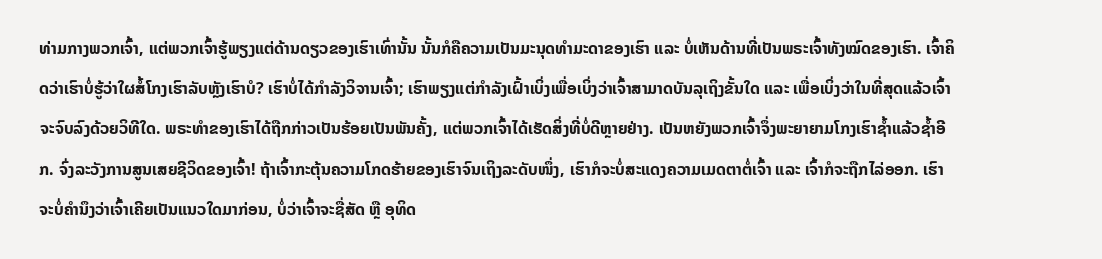ທ່າມກາງພວກເຈົ້າ, ແຕ່ພວກເຈົ້າຮູ້ພຽງແຕ່ດ້ານດຽວຂອງເຮົາເທົ່ານັ້ນ ນັ້ນກໍຄືຄວາມເປັນມະນຸດທຳມະດາຂອງເຮົາ ແລະ ບໍ່ເຫັນດ້ານທີ່ເປັນພຣະເຈົ້າທັງໝົດຂອງເຮົາ. ເຈົ້າຄິດວ່າເຮົາບໍ່ຮູ້ວ່າໃຜສໍ້ໂກງເຮົາລັບຫຼັງເຮົາບໍ? ເຮົາບໍ່ໄດ້ກຳລັງວິຈານເຈົ້າ; ເຮົາພຽງແຕ່ກຳລັງເຝົ້າເບິ່ງເພື່ອເບິ່ງວ່າເຈົ້າສາມາດບັນລຸເຖິງຂັ້ນໃດ ແລະ ເພື່ອເບິ່ງວ່າໃນທີ່ສຸດແລ້ວເຈົ້າຈະຈົບລົງດ້ວຍວິທີໃດ. ພຣະທຳຂອງເຮົາໄດ້ຖືກກ່າວເປັນຮ້ອຍເປັນພັນຄັ້ງ, ແຕ່ພວກເຈົ້າໄດ້ເຮັດສິ່ງທີ່ບໍ່ດີຫຼາຍຢ່າງ. ເປັນຫຍັງພວກເຈົ້າຈຶ່ງພະຍາຍາມໂກງເຮົາຊ້ຳແລ້ວຊໍ້າອີກ. ຈົ່ງລະວັງການສູນເສຍຊີວິດຂອງເຈົ້າ! ຖ້າເຈົ້າກະຕຸ້ນຄວາມໂກດຮ້າຍຂອງເຮົາຈົນເຖິງລະດັບໜຶ່ງ, ເຮົາກໍຈະບໍ່ສະແດງຄວາມເມດຕາຕໍ່ເຈົ້າ ແລະ ເຈົ້າກໍຈະຖືກໄລ່ອອກ. ເຮົາຈະບໍ່ຄຳນຶງວ່າເຈົ້າເຄີຍເປັນແນວໃດມາກ່ອນ, ບໍ່ວ່າເຈົ້າຈະຊື່ສັດ ຫຼື ອຸທິດ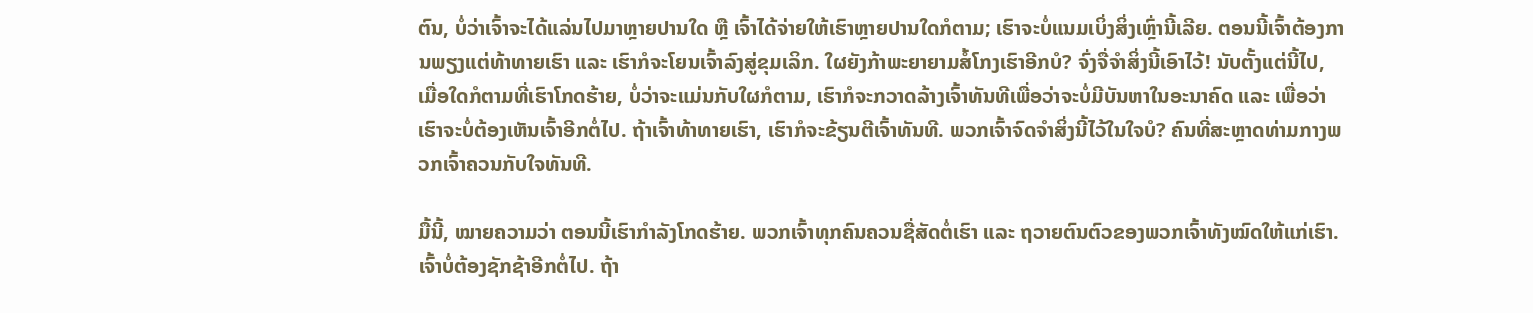ຕົນ, ບໍ່ວ່າເຈົ້າຈະໄດ້ແລ່ນໄປມາຫຼາຍປານໃດ ຫຼື ເຈົ້າໄດ້ຈ່າຍໃຫ້ເຮົາຫຼາຍປານໃດກໍຕາມ; ເຮົາຈະບໍ່ແນມເບິ່ງສິ່ງເຫຼົ່ານີ້ເລີຍ. ຕອນນີ້ເຈົ້າຕ້ອງການພຽງແຕ່ທ້າທາຍເຮົາ ແລະ ເຮົາກໍຈະໂຍນເຈົ້າລົງສູ່ຂຸມເລິກ. ໃຜຍັງກ້າພະຍາຍາມສໍ້ໂກງເຮົາອີກບໍ? ຈົ່ງຈື່ຈຳສິ່ງນີ້ເອົາໄວ້! ນັບຕັ້ງແຕ່ນີ້ໄປ, ເມື່ອໃດກໍຕາມທີ່ເຮົາໂກດຮ້າຍ, ບໍ່ວ່າຈະແມ່ນກັບໃຜກໍຕາມ, ເຮົາກໍຈະກວາດລ້າງເຈົ້າທັນທີເພື່ອວ່າຈະບໍ່ມີບັນຫາໃນອະນາຄົດ ແລະ ເພື່ອວ່າເຮົາຈະບໍ່ຕ້ອງເຫັນເຈົ້າອີກຕໍ່ໄປ. ຖ້າເຈົ້າທ້າທາຍເຮົາ, ເຮົາກໍຈະຂ້ຽນຕີເຈົ້າທັນທີ. ພວກເຈົ້າຈົດຈໍາສິ່ງນີ້ໄວ້ໃນໃຈບໍ? ຄົນທີ່ສະຫຼາດທ່າມກາງພວກເຈົ້າຄວນກັບໃຈທັນທີ.

ມື້ນີ້, ໝາຍຄວາມວ່າ ຕອນນີ້ເຮົາກຳລັງໂກດຮ້າຍ. ພວກເຈົ້າທຸກຄົນຄວນຊື່ສັດຕໍ່ເຮົາ ແລະ ຖວາຍຕົນຕົວຂອງພວກເຈົ້າທັງໝົດໃຫ້ແກ່ເຮົາ. ເຈົ້າບໍ່ຕ້ອງຊັກຊ້າອີກຕໍ່ໄປ. ຖ້າ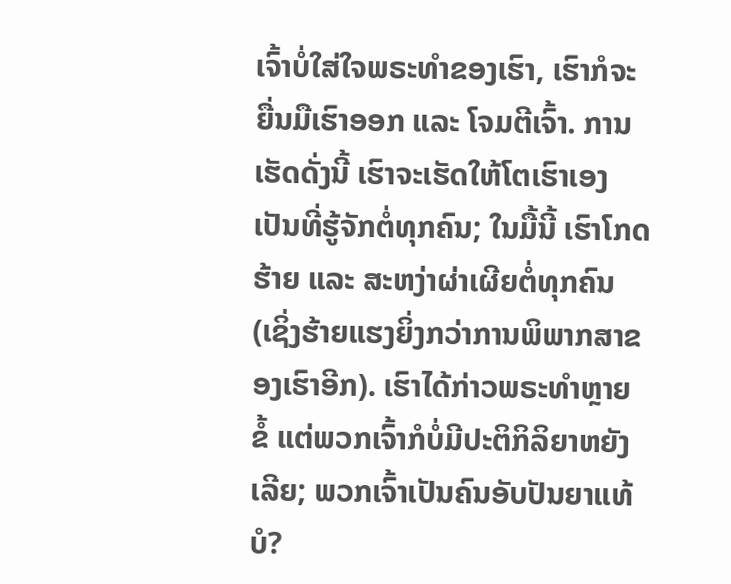ເຈົ້າບໍ່ໃສ່ໃຈພຣະທຳຂອງເຮົາ, ເຮົາກໍຈະຍື່ນມືເຮົາອອກ ແລະ ໂຈມຕີເຈົ້າ. ການເຮັດດັ່ງນີ້ ເຮົາຈະເຮັດໃຫ້ໂຕເຮົາເອງເປັນທີ່ຮູ້ຈັກຕໍ່ທຸກຄົນ; ໃນມື້ນີ້ ເຮົາໂກດຮ້າຍ ແລະ ສະຫງ່າຜ່າເຜີຍຕໍ່ທຸກຄົນ (ເຊິ່ງຮ້າຍແຮງຍິ່ງກວ່າການພິພາກສາຂອງເຮົາອີກ). ເຮົາໄດ້ກ່າວພຣະທຳຫຼາຍຂໍ້ ແຕ່ພວກເຈົ້າກໍບໍ່ມີປະຕິກິລິຍາຫຍັງເລີຍ; ພວກເຈົ້າເປັນຄົນອັບປັນຍາແທ້ບໍ?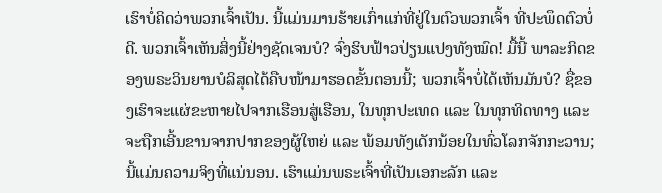ເຮົາບໍ່ຄິດວ່າພວກເຈົ້າເປັນ. ນີ້ແມ່ນມານຮ້າຍເກົ່າແກ່ທີ່ຢູ່ໃນຕົວພວກເຈົ້າ ທີ່ປະພຶດຕົວບໍ່ດີ. ພວກເຈົ້າເຫັນສິ່ງນີ້ຢ່າງຊັດເຈນບໍ? ຈົ່ງຮິບຟ້າວປ່ຽນແປງທັງໝົດ! ມື້ນີ້ ພາລະກິດຂອງພຣະວິນຍານບໍລິສຸດໄດ້ຄືບໜ້າມາຮອດຂັ້ນຕອນນີ້; ພວກເຈົ້າບໍ່ໄດ້ເຫັນມັນບໍ? ຊື່ຂອງເຮົາຈະແຜ່ຂະຫາຍໄປຈາກເຮືອນສູ່ເຮືອນ, ໃນທຸກປະເທດ ແລະ ໃນທຸກທິດທາງ ແລະ ຈະຖືກເອີ້ນຂານຈາກປາກຂອງຜູ້ໃຫຍ່ ແລະ ພ້ອມທັງເດັກນ້ອຍໃນທົ່ວໂລກຈັກກະວານ; ນີ້ແມ່ນຄວາມຈິງທີ່ແນ່ນອນ. ເຮົາແມ່ນພຣະເຈົ້າທີ່ເປັນເອກະລັກ ແລະ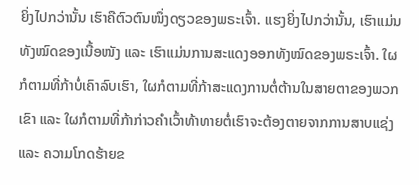ຍິ່ງໄປກວ່ານັ້ນ ເຮົາຄືຕົວຕົນໜຶ່ງດຽວຂອງພຣະເຈົ້າ. ແຮງຍິ່ງໄປກວ່ານັ້ນ, ເຮົາແມ່ນທັງໝົດຂອງເນື້ອໜັງ ແລະ ເຮົາແມ່ນການສະແດງອອກທັງໝົດຂອງພຣະເຈົ້າ. ໃຜກໍຕາມທີ່ກ້າບໍ່ເຄົາລົບເຮົາ, ໃຜກໍຕາມທີ່ກ້າສະແດງການຕໍ່ຕ້ານໃນສາຍຕາຂອງພວກເຂົາ ແລະ ໃຜກໍຕາມທີ່ກ້າກ່າວຄຳເວົ້າທ້າທາຍຕໍ່ເຮົາຈະຕ້ອງຕາຍຈາກການສາບແຊ່ງ ແລະ ຄວາມໂກດຮ້າຍຂ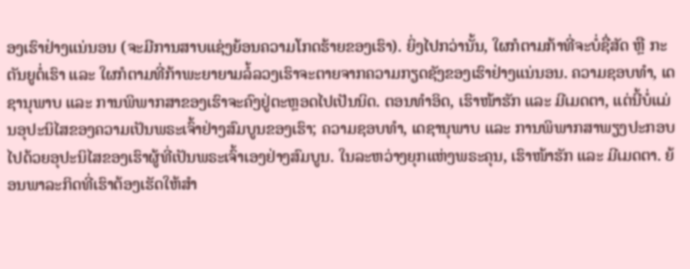ອງເຮົາຢ່າງແນ່ນອນ (ຈະມີການສາບແຊ່ງຍ້ອນຄວາມໂກດຮ້າຍຂອງເຮົາ). ຍິ່ງໄປກວ່ານັ້ນ, ໃຜກໍຕາມກ້າທີ່ຈະບໍ່ຊື່ສັດ ຫຼື ກະຕັນຍູຕໍ່ເຮົາ ແລະ ໃຜກໍຕາມທີ່ກ້າພະຍາຍາມລໍ້ລວງເຮົາຈະຕາຍຈາກຄວາມກຽດຊັງຂອງເຮົາຢ່າງແນ່ນອນ. ຄວາມຊອບທຳ, ເດຊານຸພາບ ແລະ ການພິພາກສາຂອງເຮົາຈະຄົງຢູ່ຕະຫຼອດໄປເປັນນິດ. ຕອນທຳອິດ, ເຮົາໜ້າຮັກ ແລະ ມີເມດຕາ, ແຕ່ນີ້ບໍ່ແມ່ນອຸປະນິໄສຂອງຄວາມເປັນພຣະເຈົ້າຢ່າງສົມບູນຂອງເຮົາ; ຄວາມຊອບທຳ, ເດຊານຸພາບ ແລະ ການພິພາກສາພຽງປະກອບໄປດ້ວຍອຸປະນິໄສຂອງເຮົາຜູ້ທີ່ເປັນພຣະເຈົ້າເອງຢ່າງສົມບູນ. ໃນລະຫວ່າງຍຸກແຫ່ງພຣະຄຸນ, ເຮົາໜ້າຮັກ ແລະ ມີເມດຕາ. ຍ້ອນພາລະກິດທີ່ເຮົາຕ້ອງເຮັດໃຫ້ສຳ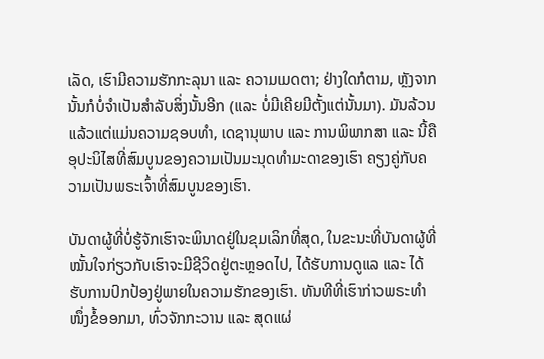ເລັດ, ເຮົາມີຄວາມຮັກກະລຸນາ ແລະ ຄວາມເມດຕາ; ຢ່າງໃດກໍຕາມ, ຫຼັງຈາກນັ້ນກໍບໍ່ຈຳເປັນສຳລັບສິ່ງນັ້ນອີກ (ແລະ ບໍ່ມີເຄີຍມີຕັ້ງແຕ່ນັ້ນມາ). ມັນລ້ວນແລ້ວແຕ່ແມ່ນຄວາມຊອບທຳ, ເດຊານຸພາບ ແລະ ການພິພາກສາ ແລະ ນີ້ຄືອຸປະນິໄສທີ່ສົມບູນຂອງຄວາມເປັນມະນຸດທຳມະດາຂອງເຮົາ ຄຽງຄູ່ກັບຄວາມເປັນພຣະເຈົ້າທີ່ສົມບູນຂອງເຮົາ.

ບັນດາຜູ້ທີ່ບໍ່ຮູ້ຈັກເຮົາຈະພິນາດຢູ່ໃນຂຸມເລິກທີ່ສຸດ, ໃນຂະນະທີ່ບັນດາຜູ້ທີ່ໝັ້ນໃຈກ່ຽວກັບເຮົາຈະມີຊີວິດຢູ່ຕະຫຼອດໄປ, ໄດ້ຮັບການດູແລ ແລະ ໄດ້ຮັບການປົກປ້ອງຢູ່ພາຍໃນຄວາມຮັກຂອງເຮົາ. ທັນທີທີ່ເຮົາກ່າວພຣະທຳໜຶ່ງຂໍ້ອອກມາ, ທົ່ວຈັກກະວານ ແລະ ສຸດແຜ່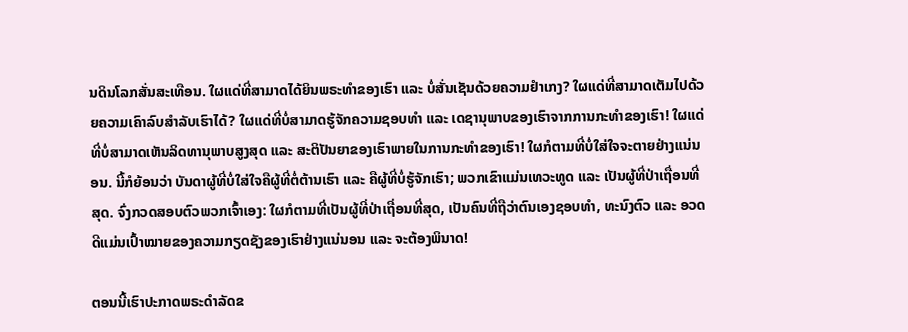ນດິນໂລກສັ່ນສະເທືອນ. ໃຜແດ່ທີ່ສາມາດໄດ້ຍິນພຣະທຳຂອງເຮົາ ແລະ ບໍ່ສັ່ນເຊັນດ້ວຍຄວາມຢຳເກງ? ໃຜແດ່ທີ່ສາມາດເຕັມໄປດ້ວຍຄວາມເຄົາລົບສໍາລັບເຮົາໄດ້? ໃຜແດ່ທີ່ບໍ່ສາມາດຮູ້ຈັກຄວາມຊອບທຳ ແລະ ເດຊານຸພາບຂອງເຮົາຈາກການກະທຳຂອງເຮົາ! ໃຜແດ່ທີ່ບໍ່ສາມາດເຫັນລິດທານຸພາບສູງສຸດ ແລະ ສະຕິປັນຍາຂອງເຮົາພາຍໃນການກະທຳຂອງເຮົາ! ໃຜກໍຕາມທີ່ບໍ່ໃສ່ໃຈຈະຕາຍຢ່າງແນ່ນອນ. ນີ້ກໍຍ້ອນວ່າ ບັນດາຜູ້ທີ່ບໍ່ໃສ່ໃຈຄືຜູ້ທີ່ຕໍ່ຕ້ານເຮົາ ແລະ ຄືຜູ້ທີ່ບໍ່ຮູ້ຈັກເຮົາ; ພວກເຂົາແມ່ນເທວະທູດ ແລະ ເປັນຜູ້ທີ່ປ່າເຖື່ອນທີ່ສຸດ. ຈົ່ງກວດສອບຕົວພວກເຈົ້າເອງ: ໃຜກໍຕາມທີ່ເປັນຜູ້ທີ່ປ່າເຖື່ອນທີ່ສຸດ, ເປັນຄົນທີ່ຖືວ່າຕົນເອງຊອບທຳ, ທະນົງຕົວ ແລະ ອວດດີແມ່ນເປົ້າໝາຍຂອງຄວາມກຽດຊັງຂອງເຮົາຢ່າງແນ່ນອນ ແລະ ຈະຕ້ອງພິນາດ!

ຕອນນີ້ເຮົາປະກາດພຣະດຳລັດຂ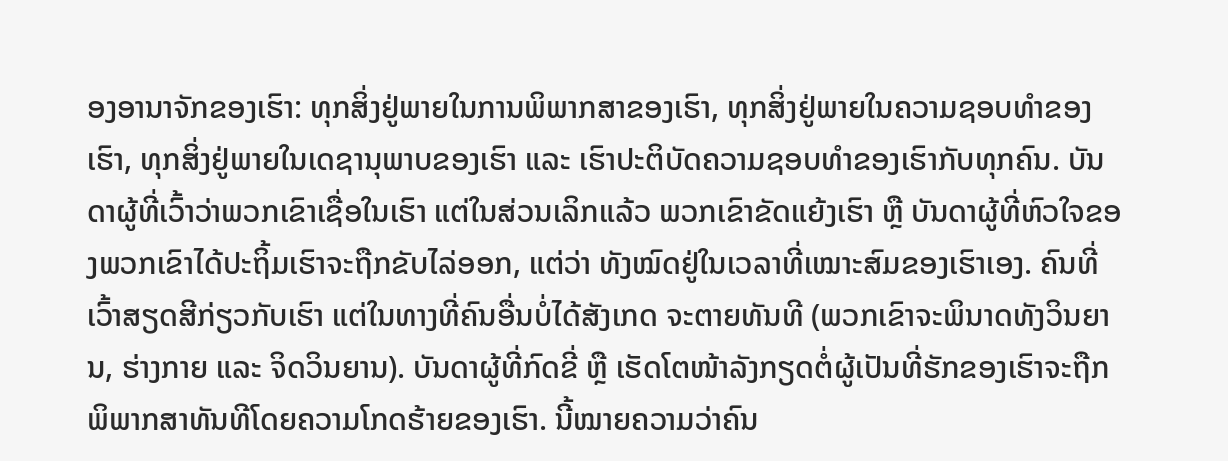ອງອານາຈັກຂອງເຮົາ: ທຸກສິ່ງຢູ່ພາຍໃນການພິພາກສາຂອງເຮົາ, ທຸກສິ່ງຢູ່ພາຍໃນຄວາມຊອບທຳຂອງເຮົາ, ທຸກສິ່ງຢູ່ພາຍໃນເດຊານຸພາບຂອງເຮົາ ແລະ ເຮົາປະຕິບັດຄວາມຊອບທຳຂອງເຮົາກັບທຸກຄົນ. ບັນດາຜູ້ທີ່ເວົ້າວ່າພວກເຂົາເຊື່ອໃນເຮົາ ແຕ່ໃນສ່ວນເລິກແລ້ວ ພວກເຂົາຂັດແຍ້ງເຮົາ ຫຼື ບັນດາຜູ້ທີ່ຫົວໃຈຂອງພວກເຂົາໄດ້ປະຖິ້ມເຮົາຈະຖືກຂັບໄລ່ອອກ, ແຕ່ວ່າ ທັງໝົດຢູ່ໃນເວລາທີ່ເໝາະສົມຂອງເຮົາເອງ. ຄົນທີ່ເວົ້າສຽດສີກ່ຽວກັບເຮົາ ແຕ່ໃນທາງທີ່ຄົນອື່ນບໍ່ໄດ້ສັງເກດ ຈະຕາຍທັນທີ (ພວກເຂົາຈະພິນາດທັງວິນຍານ, ຮ່າງກາຍ ແລະ ຈິດວິນຍານ). ບັນດາຜູ້ທີ່ກົດຂີ່ ຫຼື ເຮັດໂຕໜ້າລັງກຽດຕໍ່ຜູ້ເປັນທີ່ຮັກຂອງເຮົາຈະຖືກພິພາກສາທັນທີໂດຍຄວາມໂກດຮ້າຍຂອງເຮົາ. ນີ້ໝາຍຄວາມວ່າຄົນ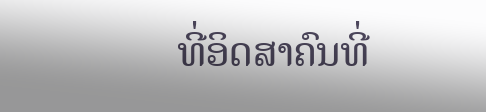ທີ່ອິດສາຄົນທີ່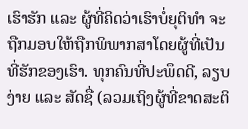ເຮົາຮັກ ແລະ ຜູ້ທີ່ຄິດວ່າເຮົາບໍ່ຍຸຕິທຳ ຈະຖືກມອບໃຫ້ຖືກພິພາກສາໂດຍຜູ້ທີ່ເປັນທີ່ຮັກຂອງເຮົາ. ທຸກຄົນທີ່ປະພຶດດີ, ລຽບງ່າຍ ແລະ ສັດຊື່ (ລວມເຖິງຜູ້ທີ່ຂາດສະຕິ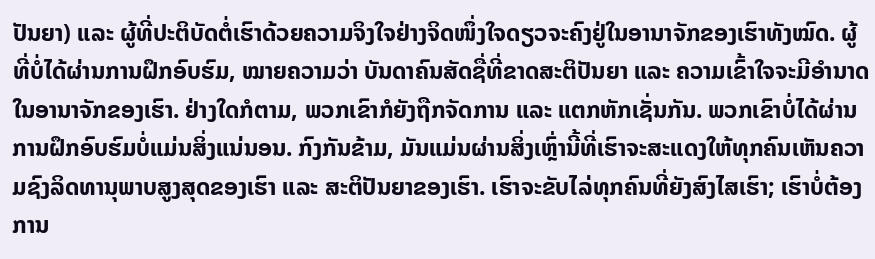ປັນຍາ) ແລະ ຜູ້ທີ່ປະຕິບັດຕໍ່ເຮົາດ້ວຍຄວາມຈິງໃຈຢ່າງຈິດໜຶ່ງໃຈດຽວຈະຄົງຢູ່ໃນອານາຈັກຂອງເຮົາທັງໝົດ. ຜູ້ທີ່ບໍ່ໄດ້ຜ່ານການຝຶກອົບຮົມ, ໝາຍຄວາມວ່າ ບັນດາຄົນສັດຊື່ທີ່ຂາດສະຕິປັນຍາ ແລະ ຄວາມເຂົ້າໃຈຈະມີອຳນາດໃນອານາຈັກຂອງເຮົາ. ຢ່າງໃດກໍຕາມ, ພວກເຂົາກໍຍັງຖືກຈັດການ ແລະ ແຕກຫັກເຊັ່ນກັນ. ພວກເຂົາບໍ່ໄດ້ຜ່ານການຝຶກອົບຮົມບໍ່ແມ່ນສິ່ງແນ່ນອນ. ກົງກັນຂ້າມ, ມັນແມ່ນຜ່ານສິ່ງເຫຼົ່ານີ້ທີ່ເຮົາຈະສະແດງໃຫ້ທຸກຄົນເຫັນຄວາມຊົງລິດທານຸພາບສູງສຸດຂອງເຮົາ ແລະ ສະຕິປັນຍາຂອງເຮົາ. ເຮົາຈະຂັບໄລ່ທຸກຄົນທີ່ຍັງສົງໄສເຮົາ; ເຮົາບໍ່ຕ້ອງການ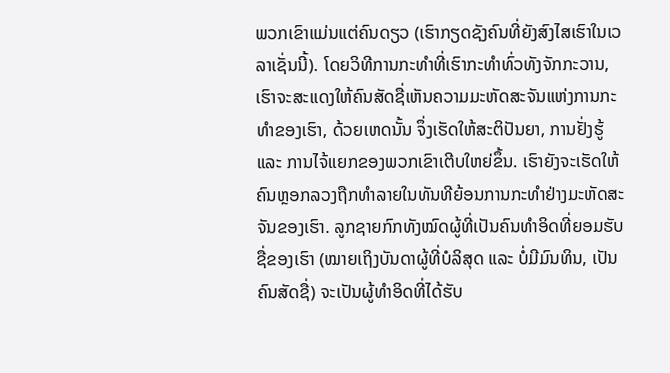ພວກເຂົາແມ່ນແຕ່ຄົນດຽວ (ເຮົາກຽດຊັງຄົນທີ່ຍັງສົງໄສເຮົາໃນເວລາເຊັ່ນນີ້). ໂດຍວິທີການກະທຳທີ່ເຮົາກະທຳທົ່ວທັງຈັກກະວານ, ເຮົາຈະສະແດງໃຫ້ຄົນສັດຊື່ເຫັນຄວາມມະຫັດສະຈັນແຫ່ງການກະທຳຂອງເຮົາ, ດ້ວຍເຫດນັ້ນ ຈຶ່ງເຮັດໃຫ້ສະຕິປັນຍາ, ການຢັ່ງຮູ້ ແລະ ການໄຈ້ແຍກຂອງພວກເຂົາເຕີບໃຫຍ່ຂຶ້ນ. ເຮົາຍັງຈະເຮັດໃຫ້ຄົນຫຼອກລວງຖືກທຳລາຍໃນທັນທີຍ້ອນການກະທຳຢ່າງມະຫັດສະຈັນຂອງເຮົາ. ລູກຊາຍກົກທັງໝົດຜູ້ທີ່ເປັນຄົນທໍາອິດທີ່ຍອມຮັບຊື່ຂອງເຮົາ (ໝາຍເຖິງບັນດາຜູ້ທີ່ບໍລິສຸດ ແລະ ບໍ່ມີມົນທິນ, ເປັນຄົນສັດຊື່) ຈະເປັນຜູ້ທຳອິດທີ່ໄດ້ຮັບ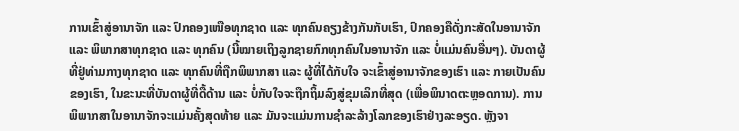ການເຂົ້າສູ່ອານາຈັກ ແລະ ປົກຄອງເໜືອທຸກຊາດ ແລະ ທຸກຄົນຄຽງຂ້າງກັນກັບເຮົາ, ປົກຄອງຄືດັ່ງກະສັດໃນອານາຈັກ ແລະ ພິພາກສາທຸກຊາດ ແລະ ທຸກຄົນ (ນີ້ໝາຍເຖິງລູກຊາຍກົກທຸກຄົນໃນອານາຈັກ ແລະ ບໍ່ແມ່ນຄົນອື່ນໆ). ບັນດາຜູ້ທີ່ຢູ່ທ່າມກາງທຸກຊາດ ແລະ ທຸກຄົນທີ່ຖືກພິພາກສາ ແລະ ຜູ້ທີ່ໄດ້ກັບໃຈ ຈະເຂົ້າສູ່ອານາຈັກຂອງເຮົາ ແລະ ກາຍເປັນຄົນຂອງເຮົາ, ໃນຂະນະທີ່ບັນດາຜູ້ທີ່ດື້ດ້ານ ແລະ ບໍ່ກັບໃຈຈະຖືກຖິ້ມລົງສູ່ຂຸມເລິກທີ່ສຸດ (ເພື່ອພິນາດຕະຫຼອດການ). ການພິພາກສາໃນອານາຈັກຈະແມ່ນຄັ້ງສຸດທ້າຍ ແລະ ມັນຈະແມ່ນການຊຳລະລ້າງໂລກຂອງເຮົາຢ່າງລະອຽດ. ຫຼັງຈາ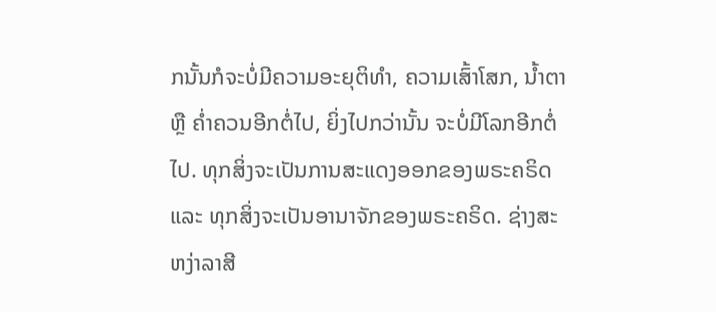ກນັ້ນກໍຈະບໍ່ມີຄວາມອະຍຸຕິທຳ, ຄວາມເສົ້າໂສກ, ນ້ຳຕາ ຫຼື ຄ່ຳຄວນອີກຕໍ່ໄປ, ຍິ່ງໄປກວ່ານັ້ນ ຈະບໍ່ມີໂລກອີກຕໍ່ໄປ. ທຸກສິ່ງຈະເປັນການສະແດງອອກຂອງພຣະຄຣິດ ແລະ ທຸກສິ່ງຈະເປັນອານາຈັກຂອງພຣະຄຣິດ. ຊ່າງສະຫງ່າລາສີ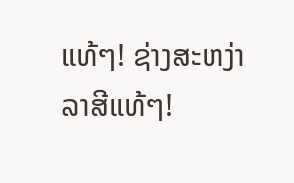ແທ້ໆ! ຊ່າງສະຫງ່າລາສີແທ້ໆ!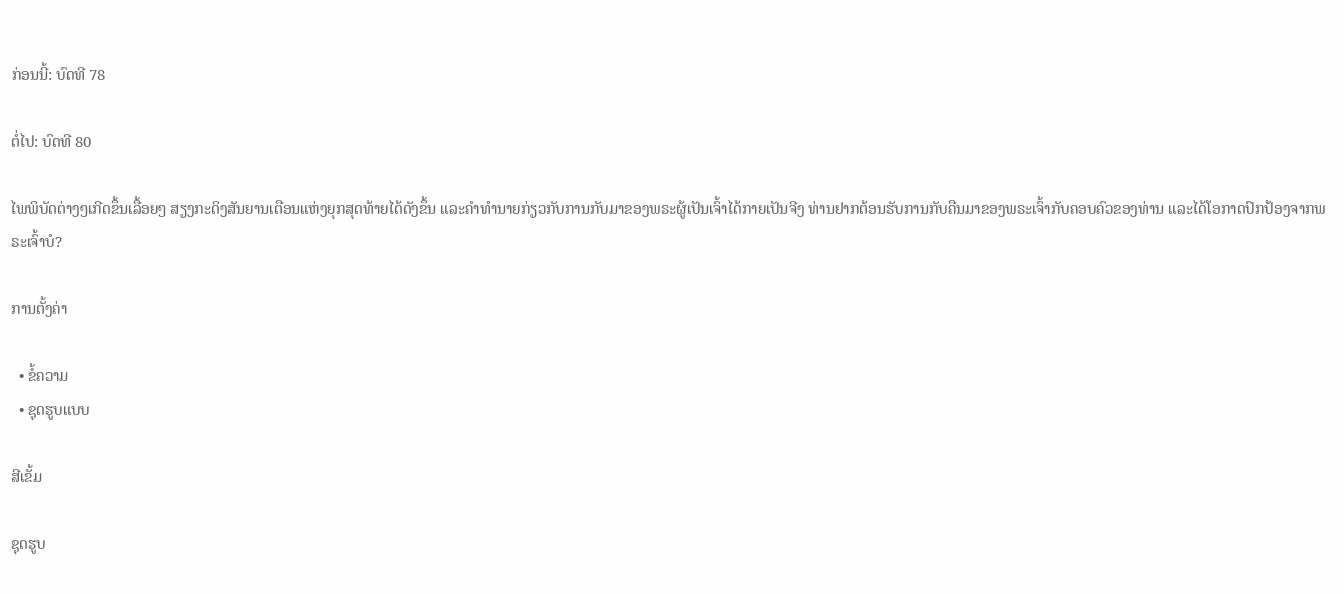ກ່ອນນີ້: ບົດທີ 78

ຕໍ່ໄປ: ບົດທີ 80

ໄພພິບັດຕ່າງໆເກີດຂຶ້ນເລື້ອຍໆ ສຽງກະດິງສັນຍານເຕືອນແຫ່ງຍຸກສຸດທ້າຍໄດ້ດັງຂຶ້ນ ແລະຄໍາທໍານາຍກ່ຽວກັບການກັບມາຂອງພຣະຜູ້ເປັນເຈົ້າໄດ້ກາຍເປັນຈີງ ທ່ານຢາກຕ້ອນຮັບການກັບຄືນມາຂອງພຣະເຈົ້າກັບຄອບຄົວຂອງທ່ານ ແລະໄດ້ໂອກາດປົກປ້ອງຈາກພຣະເຈົ້າບໍ?

ການຕັ້ງຄ່າ

  • ຂໍ້ຄວາມ
  • ຊຸດຮູບແບບ

ສີເຂັ້ມ

ຊຸດຮູບ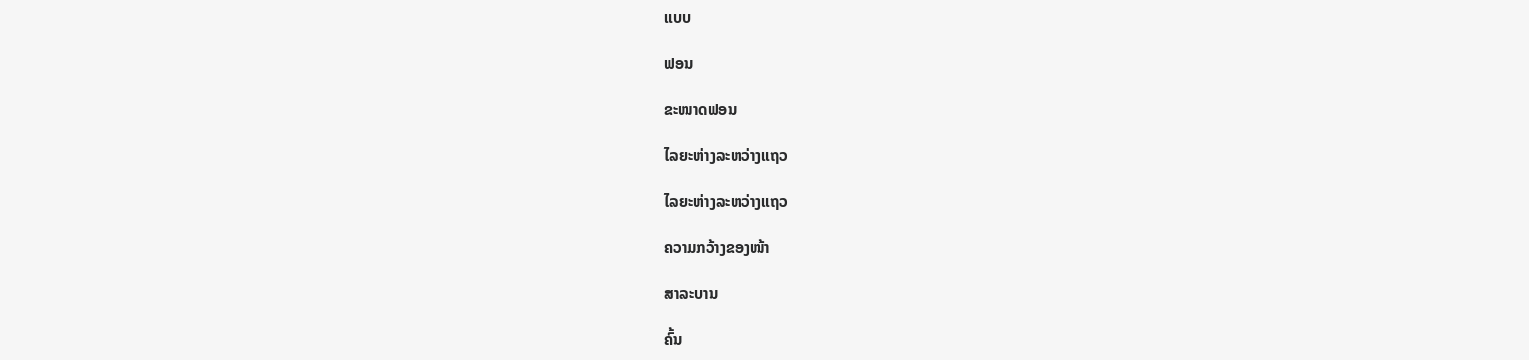ແບບ

ຟອນ

ຂະໜາດຟອນ

ໄລຍະຫ່າງລະຫວ່າງແຖວ

ໄລຍະຫ່າງລະຫວ່າງແຖວ

ຄວາມກວ້າງຂອງໜ້າ

ສາລະບານ

ຄົ້ນ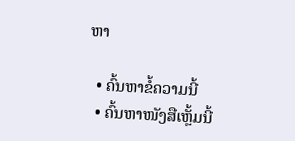ຫາ

  • ຄົ້ນຫາຂໍ້ຄວາມນີ້
  • ຄົ້ນຫາໜັງສືເຫຼັ້ມນີ້